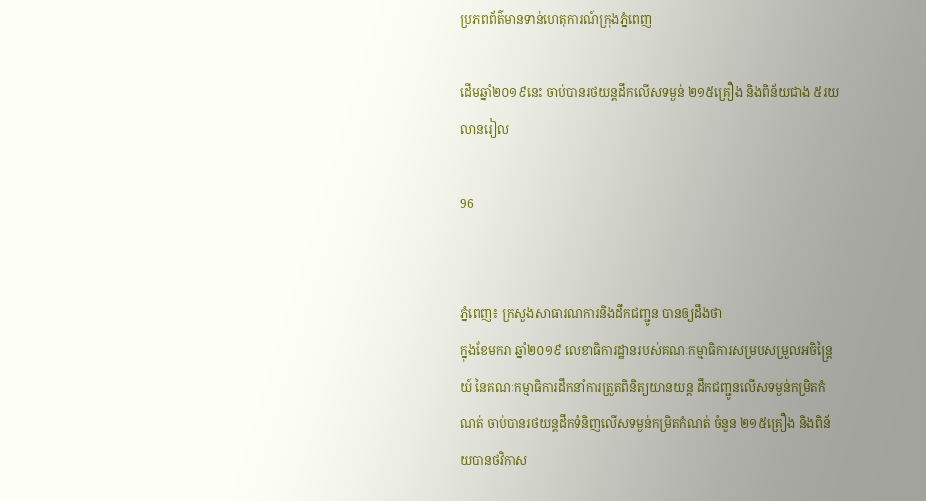ប្រភពព័ត៌មានទាន់ហេតុការណ៍ក្រុងភ្នំពេញ

ដើមឆ្នាំ២០១៩នេះ ចាប់បានរថយន្តដឹកលើសទម្ងន់ ២១៥គ្រឿង និងពិន័យជាង ៥រយលានរៀល

96


ភ្នំពេញ៖ ក្រសួងសាធារណការនិងដឹកជញ្ជូន បានឲ្យដឹងថា
ក្នុងខែមករា ឆ្នាំ២០១៩ លេខាធិការដ្ឋានរបស់គណៈកម្មាធិការសម្របសម្រួលអចិន្ត្រៃយ៍ នៃគណៈកម្មាធិការដឹកនាំការត្រួតពិនិត្យយានយន្ត ដឹកជញ្ជូនលើសទម្ងន់កម្រិតកំណត់ ចាប់បានរថយន្តដឹកទំនិញលើសទម្ងន់កម្រិតកំណត់ ចំនួន ២១៥គ្រឿង និងពិន័យបានថវិកាស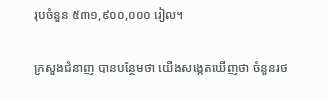រុបចំនួន ៥៣១,៩០០,០០០ រៀល។

ក្រសួងជំនាញ បានបន្ថែមថា យើងសង្កេតឃើញថា ចំនួនរថ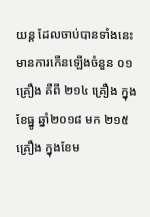យន្ត ដែលចាប់បានទាំងនេះ មានការកើនឡើងចំនួន ០១ គ្រឿង គឺពី ២១៤ គ្រឿង ក្នុងខែធ្នូ ឆ្នាំ២០១៨ មក ២១៥ គ្រឿង ក្នុងខែម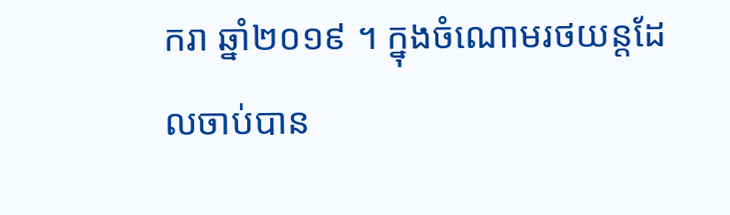ករា ឆ្នាំ២០១៩ ។ ក្នុងចំណោមរថយន្តដែលចាប់បាន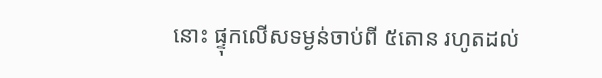នោះ ផ្ទុកលើសទម្ងន់ចាប់ពី ៥តោន រហូតដល់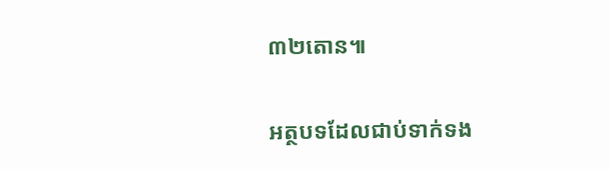៣២តោន៕

អត្ថបទដែលជាប់ទាក់ទង